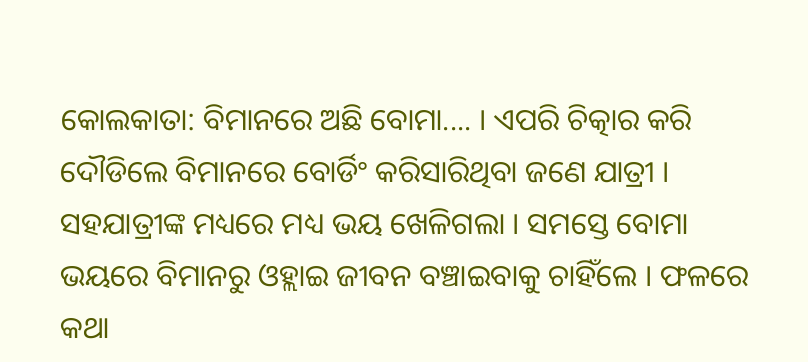କୋଲକାତା: ବିମାନରେ ଅଛି ବୋମା.... । ଏପରି ଚିତ୍କାର କରି ଦୌଡିଲେ ବିମାନରେ ବୋର୍ଡିଂ କରିସାରିଥିବା ଜଣେ ଯାତ୍ରୀ । ସହଯାତ୍ରୀଙ୍କ ମଧ୍ୟରେ ମଧ୍ୟ ଭୟ ଖେଳିଗଲା । ସମସ୍ତେ ବୋମା ଭୟରେ ବିମାନରୁ ଓହ୍ଲାଇ ଜୀବନ ବଞ୍ଚାଇବାକୁ ଚାହିଁଲେ । ଫଳରେ କଥା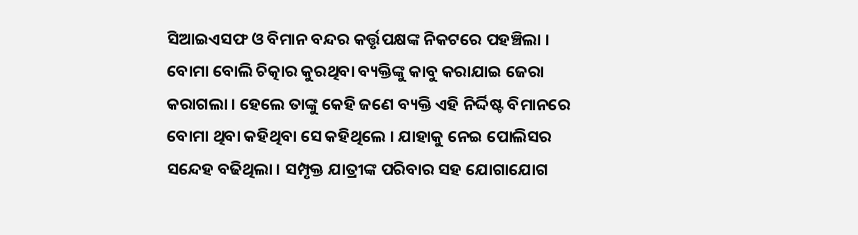ସିଆଇଏସଫ ଓ ବିମାନ ବନ୍ଦର କର୍ତ୍ତୃପକ୍ଷଙ୍କ ନିକଟରେ ପହଞ୍ଚିଲା । ବୋମା ବୋଲି ଚିତ୍କାର କୁରଥିବା ବ୍ୟକ୍ତିଙ୍କୁ କାବୁ କରାଯାଇ ଜେରା କରାଗଲା । ହେଲେ ତାଙ୍କୁ କେହି ଜଣେ ବ୍ୟକ୍ତି ଏହି ନିର୍ଦ୍ଦିଷ୍ଟ ବିମାନରେ ବୋମା ଥିବା କହିଥିବା ସେ କହିଥିଲେ । ଯାହାକୁ ନେଇ ପୋଲିସର ସନ୍ଦେହ ବଢିଥିଲା । ସମ୍ପୃକ୍ତ ଯାତ୍ରୀଙ୍କ ପରିବାର ସହ ଯୋଗାଯୋଗ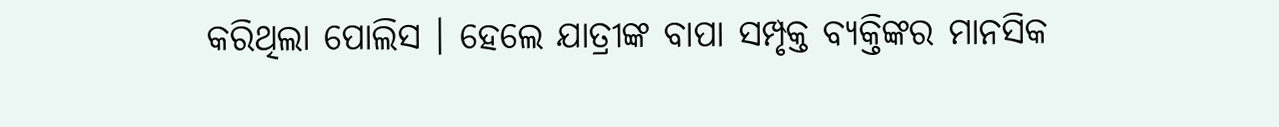କରିଥିଲା ପୋଲିସ । ହେଲେ ଯାତ୍ରୀଙ୍କ ବାପା ସମ୍ପୃକ୍ତ ବ୍ୟକ୍ତିଙ୍କର ମାନସିକ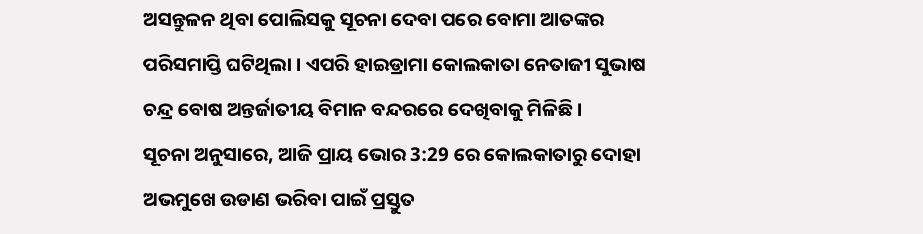ଅସନ୍ତୁଳନ ଥିବା ପୋଲିସକୁ ସୂଚନା ଦେବା ପରେ ବୋମା ଆତଙ୍କର ପରିସମାପ୍ତି ଘଟିଥିଲା । ଏପରି ହାଇଡ୍ରାମା କୋଲକାତା ନେତାଜୀ ସୁଭାଷ ଚନ୍ଦ୍ର ବୋଷ ଅନ୍ତର୍ଜାତୀୟ ବିମାନ ବନ୍ଦରରେ ଦେଖିବାକୁ ମିଳିଛି ।
ସୂଚନା ଅନୁସାରେ, ଆଜି ପ୍ରାୟ ଭୋର 3:29 ରେ କୋଲକାତାରୁ ଦୋହା ଅଭମୁଖେ ଉଡାଣ ଭରିବା ପାଇଁ ପ୍ରସ୍ତୁତ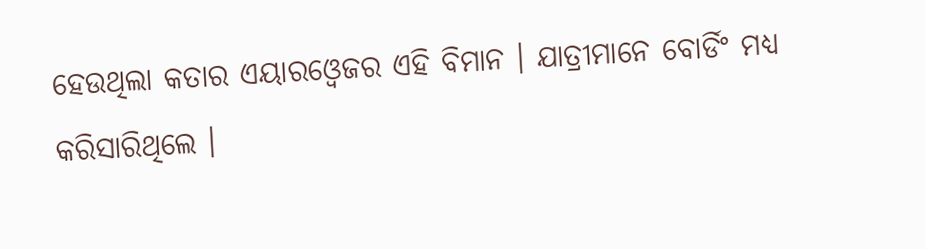ହେଉଥିଲା କତାର ଏୟାରଓ୍ବେଜର ଏହି ବିମାନ । ଯାତ୍ରୀମାନେ ବୋର୍ଡିଂ ମଧ୍ୟ କରିସାରିଥିଲେ ।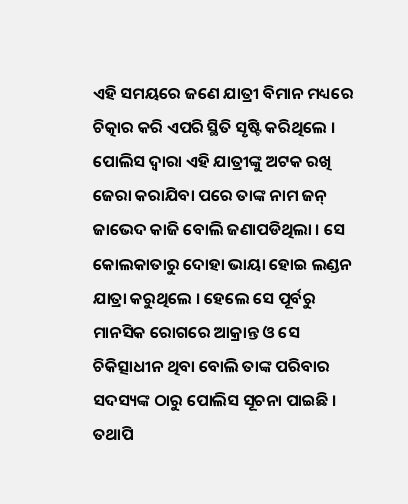ଏହି ସମୟରେ ଜଣେ ଯାତ୍ରୀ ବିମାନ ମଧ୍ୟରେ ଚିତ୍କାର କରି ଏପରି ସ୍ଥିତି ସୃଷ୍ଟି କରିଥିଲେ । ପୋଲିସ ଦ୍ବାରା ଏହି ଯାତ୍ରୀଙ୍କୁ ଅଟକ ରଖି ଜେରା କରାଯିବା ପରେ ତାଙ୍କ ନାମ ଜନ୍ ଜାଭେଦ କାଜି ବୋଲି ଜଣାପଡିଥିଲା । ସେ କୋଲକାତାରୁ ଦୋହା ଭାୟା ହୋଇ ଲଣ୍ଡନ ଯାତ୍ରା କରୁଥିଲେ । ହେଲେ ସେ ପୂର୍ବରୁ ମାନସିକ ରୋଗରେ ଆକ୍ରାନ୍ତ ଓ ସେ ଚିକିତ୍ସାଧୀନ ଥିବା ବୋଲି ତାଙ୍କ ପରିବାର ସଦସ୍ୟଙ୍କ ଠାରୁ ପୋଲିସ ସୂଚନା ପାଇଛି । ତଥାପି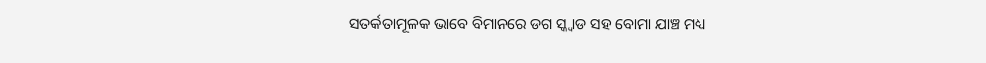ସତର୍କତାମୂଳକ ଭାବେ ବିମାନରେ ଡଗ ସ୍କ୍ବାଡ ସହ ବୋମା ଯାଞ୍ଚ ମଧ୍ୟ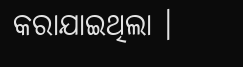କରାଯାଇଥିଲା ।